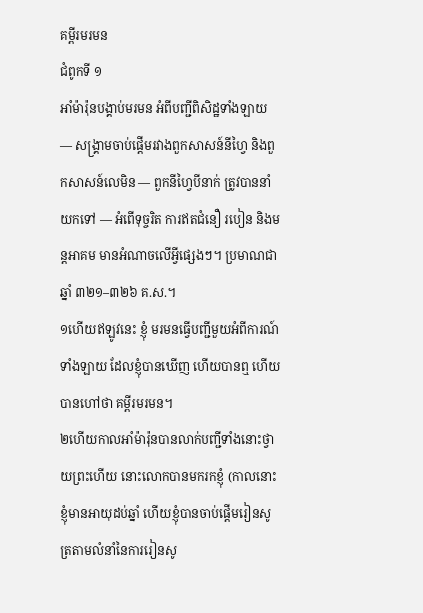គម្ពីរមរមន
ជំពូកទី ១
អាំម៉ារ៉ុនបង្គាប់មរមន អំពីបញ្ជីពិសិដ្ឋទាំងឡាយ — សង្គ្រាមចាប់ផ្ដើមរវាងពួកសាសន៍នីហ្វៃ និងពួកសាសន៍លេមិន — ពួកនីហ្វៃបីនាក់ ត្រូវបាននាំយកទៅ — អំពើទុច្ចរិត ការឥតជំនឿ របៀន និងមន្តអាគម មានអំណាចលើអ្វីផ្សេងៗ។ ប្រមាណជាឆ្នាំ ៣២១–៣២៦ គ.ស.។
១ហើយឥឡូវនេះ ខ្ញុំ មរមនធ្វើបញ្ជីមួយអំពីការណ៍ទាំងឡាយ ដែលខ្ញុំបានឃើញ ហើយបានឮ ហើយបានហៅថា គម្ពីរមរមន។
២ហើយកាលអាំម៉ារ៉ុនបានលាក់បញ្ជីទាំងនោះថ្វាយព្រះហើយ នោះលោកបានមករកខ្ញុំ (កាលនោះខ្ញុំមានអាយុដប់ឆ្នាំ ហើយខ្ញុំបានចាប់ផ្ដើមរៀនសូត្រតាមលំនាំនៃការរៀនសូ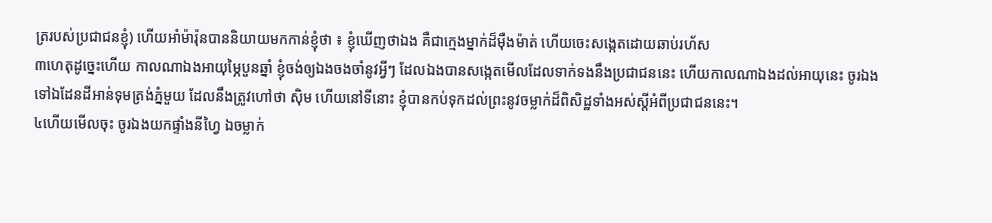ត្ររបស់ប្រជាជនខ្ញុំ) ហើយអាំម៉ារ៉ុនបាននិយាយមកកាន់ខ្ញុំថា ៖ ខ្ញុំឃើញថាឯង គឺជាក្មេងម្នាក់ដ៏ម៉ឺងម៉ាត់ ហើយចេះសង្កេតដោយឆាប់រហ័ស
៣ហេតុដូច្នេះហើយ កាលណាឯងអាយុម្ភៃបួនឆ្នាំ ខ្ញុំចង់ឲ្យឯងចងចាំនូវអ្វីៗ ដែលឯងបានសង្កេតមើលដែលទាក់ទងនឹងប្រជាជននេះ ហើយកាលណាឯងដល់អាយុនេះ ចូរឯងទៅឯដែនដីអាន់ទុមត្រង់ភ្នំមួយ ដែលនឹងត្រូវហៅថា ស៊ិម ហើយនៅទីនោះ ខ្ញុំបានកប់ទុកដល់ព្រះនូវចម្លាក់ដ៏ពិសិដ្ឋទាំងអស់ស្ដីអំពីប្រជាជននេះ។
៤ហើយមើលចុះ ចូរឯងយកផ្ទាំងនីហ្វៃ ឯចម្លាក់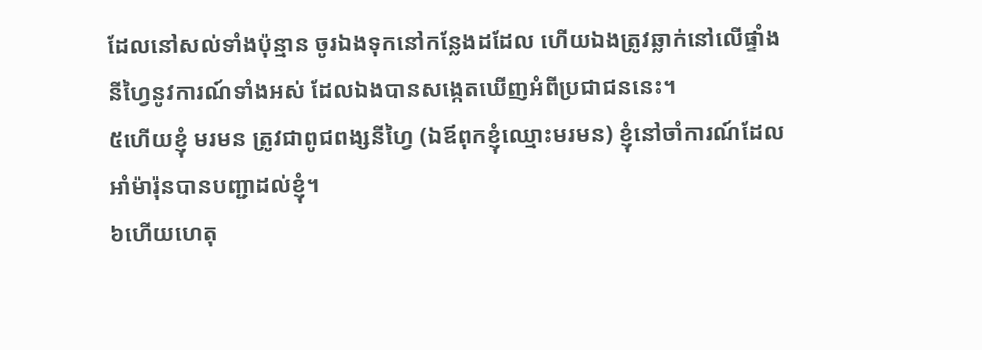ដែលនៅសល់ទាំងប៉ុន្មាន ចូរឯងទុកនៅកន្លែងដដែល ហើយឯងត្រូវឆ្លាក់នៅលើផ្ទាំងនីហ្វៃនូវការណ៍ទាំងអស់ ដែលឯងបានសង្កេតឃើញអំពីប្រជាជននេះ។
៥ហើយខ្ញុំ មរមន ត្រូវជាពូជពង្សនីហ្វៃ (ឯឪពុកខ្ញុំឈ្មោះមរមន) ខ្ញុំនៅចាំការណ៍ដែលអាំម៉ារ៉ុនបានបញ្ជាដល់ខ្ញុំ។
៦ហើយហេតុ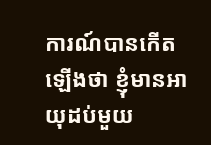ការណ៍បានកើតឡើងថា ខ្ញុំមានអាយុដប់មួយ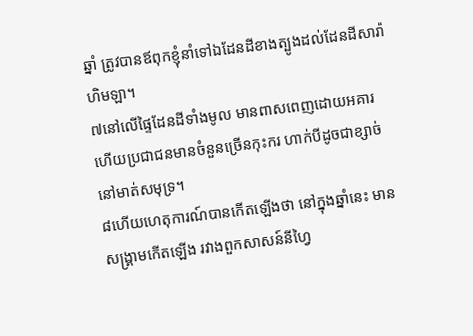ឆ្នាំ ត្រូវបានឪពុកខ្ញុំនាំទៅឯដែនដីខាងត្បូងដល់ដែនដីសារ៉ាហិមឡា។
៧នៅលើផ្ទៃដែនដីទាំងមូល មានពាសពេញដោយអគារ ហើយប្រជាជនមានចំនួនច្រើនកុះករ ហាក់បីដូចជាខ្សាច់នៅមាត់សមុទ្រ។
៨ហើយហេតុការណ៍បានកើតឡើងថា នៅក្នុងឆ្នាំនេះ មានសង្គ្រាមកើតឡើង រវាងពួកសាសន៍នីហ្វៃ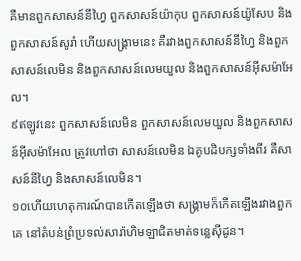គឺមានពួកសាសន៍នីហ្វៃ ពួកសាសន៍យ៉ាកុប ពួកសាសន៍យ៉ូសែប និងពួកសាសន៍សូរាំ ហើយសង្គ្រាមនេះ គឺរវាងពួកសាសន៍នីហ្វៃ និងពួកសាសន៍លេមិន និងពួកសាសន៍លេមយួល និងពួកសាសន៍អ៊ីសម៉ាអែល។
៩ឥឡូវនេះ ពួកសាសន៍លេមិន ពួកសាសន៍លេមយួល និងពួកសាសន៍អ៊ីសម៉ាអែល ត្រូវហៅថា សាសន៍លេមិន ឯគូបដិបក្សទាំងពីរ គឺសាសន៍នីហ្វៃ និងសាសន៍លេមិន។
១០ហើយហេតុការណ៍បានកើតឡើងថា សង្គ្រាមក៏កើតឡើងរវាងពួកគេ នៅតំបន់ព្រំប្រទល់សារ៉ាហិមឡាជិតមាត់ទន្លេស៊ីដូន។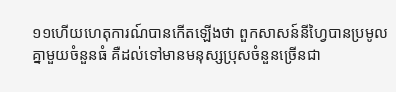១១ហើយហេតុការណ៍បានកើតឡើងថា ពួកសាសន៍នីហ្វៃបានប្រមូលគ្នាមួយចំនួនធំ គឺដល់ទៅមានមនុស្សប្រុសចំនួនច្រើនជា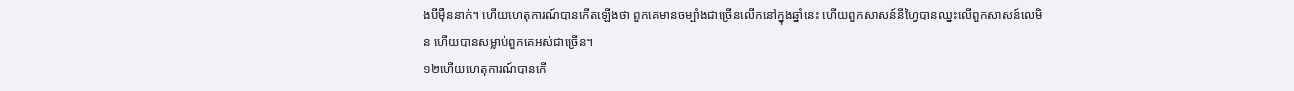ងបីម៉ឺននាក់។ ហើយហេតុការណ៍បានកើតឡើងថា ពួកគេមានចម្បាំងជាច្រើនលើកនៅក្នុងឆ្នាំនេះ ហើយពួកសាសន៍នីហ្វៃបានឈ្នះលើពួកសាសន៍លេមិន ហើយបានសម្លាប់ពួកគេអស់ជាច្រើន។
១២ហើយហេតុការណ៍បានកើ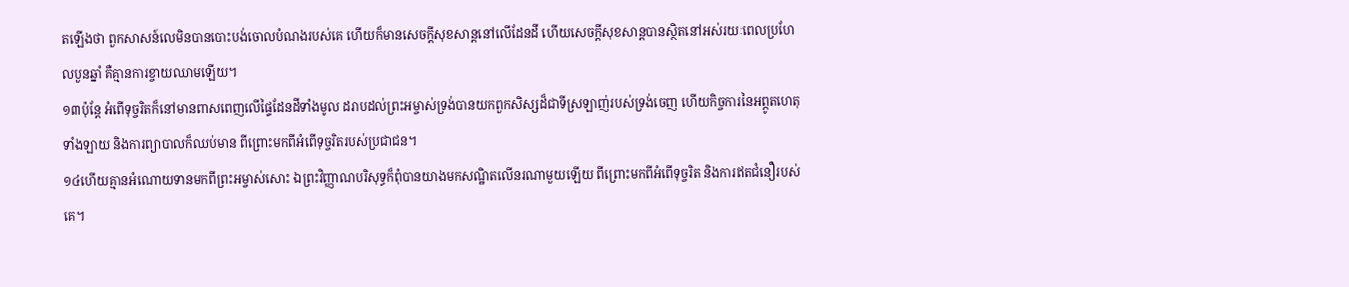តឡើងថា ពួកសាសន៍លេមិនបានបោះបង់ចោលបំណងរបស់គេ ហើយក៏មានសេចក្ដីសុខសាន្តនៅលើដែនដី ហើយសេចក្ដីសុខសាន្តបានស្ថិតនៅអស់រយៈពេលប្រហែលបួនឆ្នាំ គឺគ្មានការខ្ចាយឈាមឡើយ។
១៣ប៉ុន្តែ អំពើទុច្ចរិតក៏នៅមានពាសពេញលើផ្ទៃដែនដីទាំងមូល ដរាបដល់ព្រះអម្ចាស់ទ្រង់បានយកពួកសិស្សដ៏ជាទីស្រឡាញ់របស់ទ្រង់ចេញ ហើយកិច្ចការនៃអព្ភូតហេតុទាំងឡាយ និងការព្យាបាលក៏ឈប់មាន ពីព្រោះមកពីអំពើទុច្ចរិតរបស់ប្រជាជន។
១៤ហើយគ្មានអំណោយទានមកពីព្រះអម្ចាស់សោះ ឯព្រះវិញ្ញាណបរិសុទ្ធក៏ពុំបានយាងមកសណ្ឋិតលើនរណាមួយឡើយ ពីព្រោះមកពីអំពើទុច្ចរិត និងការឥតជំនឿរបស់គេ។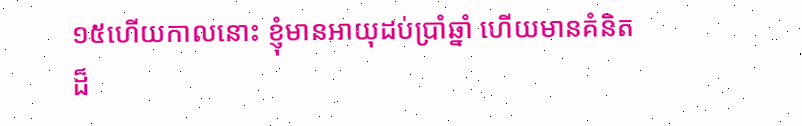១៥ហើយកាលនោះ ខ្ញុំមានអាយុដប់ប្រាំឆ្នាំ ហើយមានគំនិតដ៏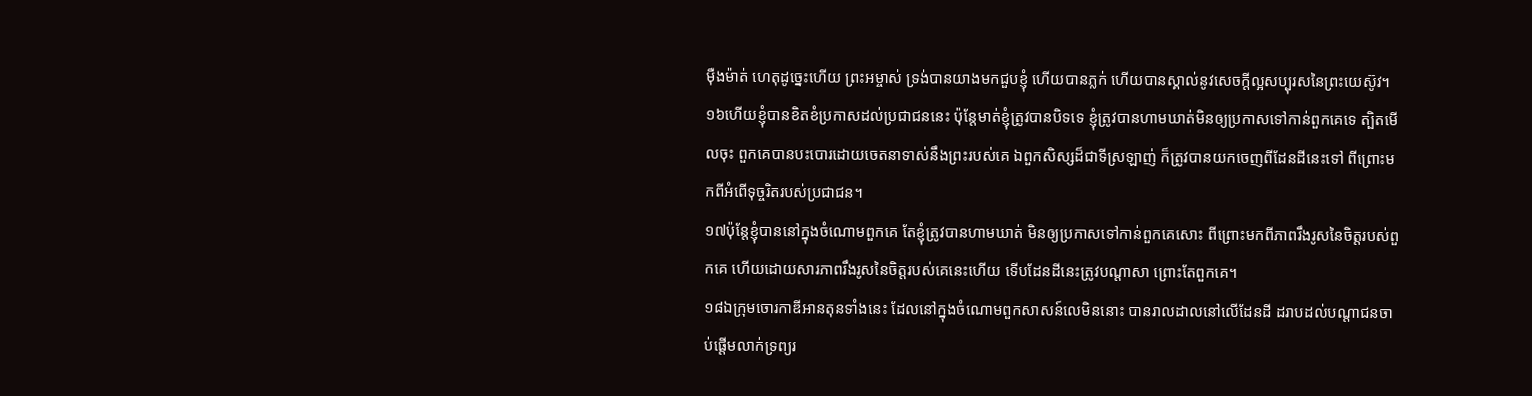ម៉ឺងម៉ាត់ ហេតុដូច្នេះហើយ ព្រះអម្ចាស់ ទ្រង់បានយាងមកជួបខ្ញុំ ហើយបានភ្លក់ ហើយបានស្គាល់នូវសេចក្ដីល្អសប្បុរសនៃព្រះយេស៊ូវ។
១៦ហើយខ្ញុំបានខិតខំប្រកាសដល់ប្រជាជននេះ ប៉ុន្តែមាត់ខ្ញុំត្រូវបានបិទទេ ខ្ញុំត្រូវបានហាមឃាត់មិនឲ្យប្រកាសទៅកាន់ពួកគេទេ ត្បិតមើលចុះ ពួកគេបានបះបោរដោយចេតនាទាស់នឹងព្រះរបស់គេ ឯពួកសិស្សដ៏ជាទីស្រឡាញ់ ក៏ត្រូវបានយកចេញពីដែនដីនេះទៅ ពីព្រោះមកពីអំពើទុច្ចរិតរបស់ប្រជាជន។
១៧ប៉ុន្តែខ្ញុំបាននៅក្នុងចំណោមពួកគេ តែខ្ញុំត្រូវបានហាមឃាត់ មិនឲ្យប្រកាសទៅកាន់ពួកគេសោះ ពីព្រោះមកពីភាពរឹងរូសនៃចិត្តរបស់ពួកគេ ហើយដោយសារភាពរឹងរូសនៃចិត្តរបស់គេនេះហើយ ទើបដែនដីនេះត្រូវបណ្ដាសា ព្រោះតែពួកគេ។
១៨ឯក្រុមចោរកាឌីអានតុនទាំងនេះ ដែលនៅក្នុងចំណោមពួកសាសន៍លេមិននោះ បានរាលដាលនៅលើដែនដី ដរាបដល់បណ្ដាជនចាប់ផ្ដើមលាក់ទ្រព្យរ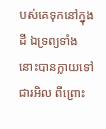បស់គេទុកនៅក្នុងដី ឯទ្រព្យទាំងនោះបានក្លាយទៅជារអិល ពីព្រោះ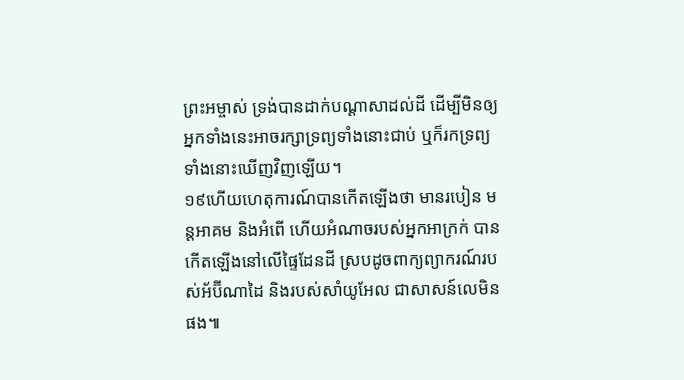ព្រះអម្ចាស់ ទ្រង់បានដាក់បណ្ដាសាដល់ដី ដើម្បីមិនឲ្យអ្នកទាំងនេះអាចរក្សាទ្រព្យទាំងនោះជាប់ ឬក៏រកទ្រព្យទាំងនោះឃើញវិញឡើយ។
១៩ហើយហេតុការណ៍បានកើតឡើងថា មានរបៀន មន្តអាគម និងអំពើ ហើយអំណាចរបស់អ្នកអាក្រក់ បានកើតឡើងនៅលើផ្ទៃដែនដី ស្របដូចពាក្យព្យាករណ៍របស់អ័ប៊ីណាដៃ និងរបស់សាំយូអែល ជាសាសន៍លេមិនផង៕